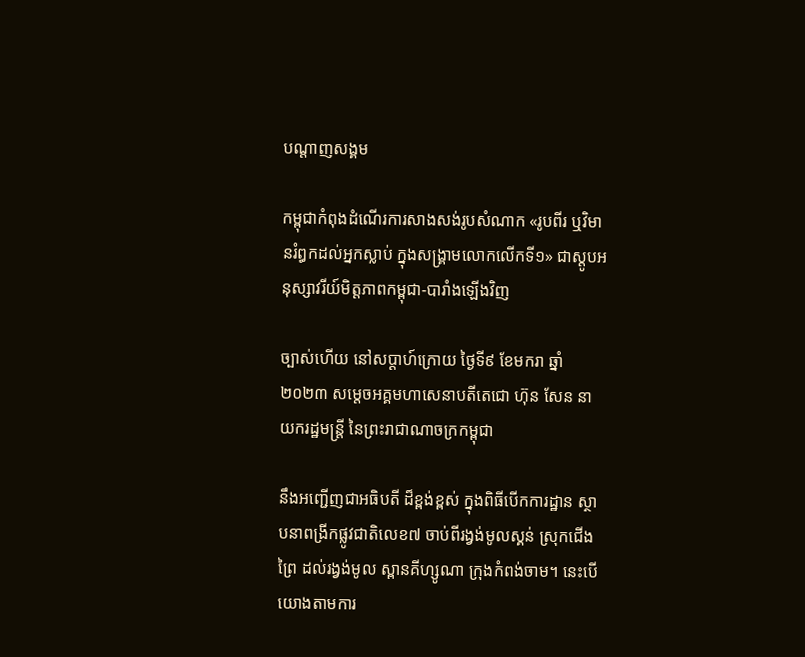បណ្តាញសង្គម

កម្ពុជាកំពុងដំណើរការសាងសង់រូបសំណាក «រូបពីរ ឬវិមានរំឰកដល់អ្នកស្លាប់ ក្នុងសង្គ្រាមលោកលើកទី១» ជាស្ដូបអនុស្សាវរីយ៍មិត្តភាពកម្ពុជា-បារាំងឡើងវិញ

ច្បាស់ហើយ នៅសប្តាហ៍ក្រោយ ថ្ងៃទី៩ ខែមករា ឆ្នាំ២០២៣ សម្តេចអគ្គមហាសេនាបតីតេជោ ហ៊ុន សែន នាយករដ្ឋមន្រ្តី នៃព្រះរាជាណាចក្រកម្ពុជា

នឹងអញ្ជើញជាអធិបតី ដ៏ខ្ពង់ខ្ពស់ ក្នុងពិធីបើកការដ្ឋាន ស្ថាបនាពង្រីកផ្លូវជាតិលេខ៧ ចាប់ពីរង្វង់មូលស្គន់ ស្រុកជើងព្រៃ ដល់រង្វង់មូល ស្ពានគីហ្សូណា ក្រុងកំពង់ចាម។ នេះបើយោងតាមការ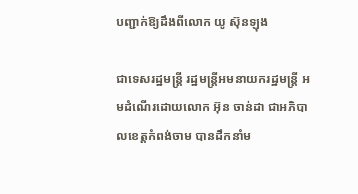បញ្ជាក់ឱ្យដឹងពីលោក យូ ស៊ុនឡុង

ជាទេសរដ្ឋមន្រ្តី រដ្ឋមន្រ្តីអមនាយករដ្ឋមន្រ្តី អមដំណើរដោយលោក អ៊ុន ចាន់ដា ជាអភិបាលខេត្តកំពង់ចាម បានដឹកនាំម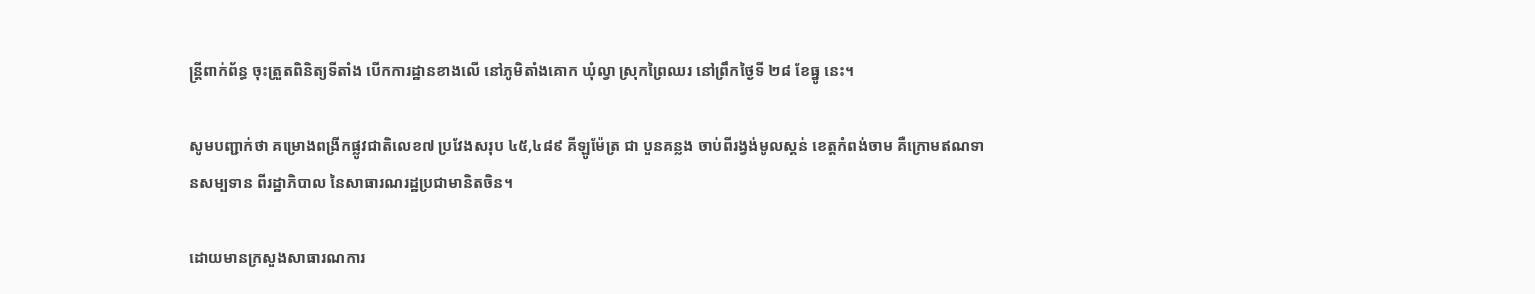ន្រ្តីពាក់ព័ន្ធ ចុះត្រួតពិនិត្យទីតាំង បើកការដ្ឋានខាងលើ នៅភូមិតាំងគោក ឃុំល្វា ស្រុកព្រៃឈរ នៅព្រឹកថ្ងៃទី ២៨ ខែធ្នូ នេះ។

សូមបញ្ជាក់ថា គម្រោងពង្រីកផ្លូវជាតិលេខ៧ ប្រវែងសរុប ៤៥,៤៨៩ គីឡូម៉ែត្រ ជា បួនគន្លង ចាប់ពីរង្វង់មូលស្គន់ ខេត្តកំពង់ចាម គឺក្រោមឥណទានសម្បទាន ពីរដ្ឋាភិបាល នៃសាធារណរដ្ឋប្រជាមានិតចិន។

ដោយមានក្រសួងសាធារណការ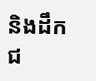និងដឹកជ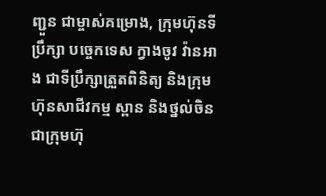ញ្ជួន ជាម្ចាស់គម្រោង, ក្រុមហ៊ុនទីប្រឹក្សា បច្ចេកទេស ក្វាងចូវ វ៉ានអាង ជាទីប្រឹក្សាត្រួតពិនិត្យ និងក្រុមហ៊ុនសាជីវកម្ម ស្ពាន និងថ្នល់ចិន ជាក្រុមហ៊ុ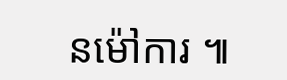នម៉ៅការ ៕